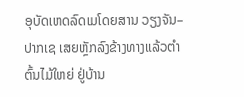ອຸບັດເຫດລົດເມໂດຍສານ ວຽງຈັນ–ປາກເຊ ເສຍຫຼັກລົງຂ້າງທາງແລ້ວຕໍາຕົ້ນໄມ້ໃຫຍ່ ຢູ່ບ້ານ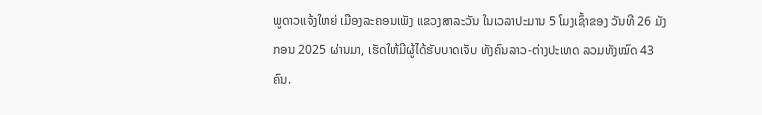ພູດາວແຈ້ງໃຫຍ່ ເມືອງລະຄອນເພັງ ແຂວງສາລະວັນ ໃນເວລາປະມານ 5 ໂມງເຊົ້າຂອງ ວັນທີ 26 ມັງກອນ 2025 ຜ່ານມາ, ເຮັດໃຫ້ມີຜູ້ໄດ້ຮັບບາດເຈັບ ທັງຄົນລາວ-ຕ່າງປະເທດ ລວມທັງໝົດ 43 ຄົນ.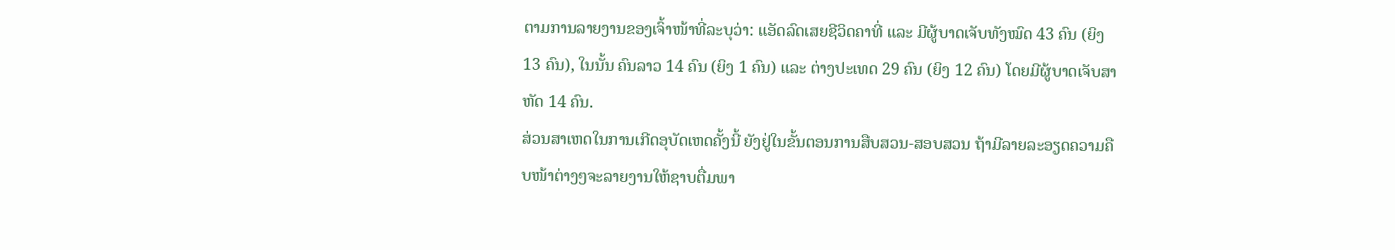ຕາມການລາຍງານຂອງເຈົ້າໜ້າທີ່ລະບຸວ່າ: ແອັດລົດເສຍຊີວິດຄາທີ່ ແລະ ມີຜູ້ບາດເຈັບທັງໝົດ 43 ຄົນ (ຍິງ 13 ຄົນ), ໃນນັ້ນ ຄົນລາວ 14 ຄົນ (ຍິງ 1 ຄົນ) ແລະ ຕ່າງປະເທດ 29 ຄົນ (ຍິງ 12 ຄົນ) ໂດຍມີຜູ້ບາດເຈັບສາຫັດ 14 ຄົນ.
ສ່ວນສາເຫດໃນການເກີດອຸບັດເຫດຄັ້ງນີ້ ຍັງຢູ່ໃນຂັ້ນຕອນການສືບສວນ-ສອບສວນ ຖ້າມີລາຍລະອຽດຄວາມຄືບໜ້າຕ່າງໆຈະລາຍງານໃຫ້ຊາບຕື່ມພາ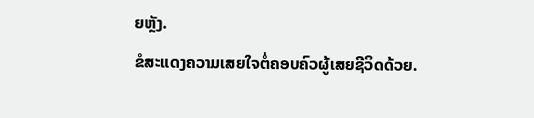ຍຫຼັງ.
ຂໍສະແດງຄວາມເສຍໃຈຕໍ່ຄອບຄົວຜູ້ເສຍຊີວິດດ້ວຍ.